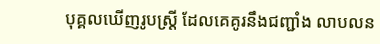បុគ្គលឃើញរូបស្រ្តី ដែលគេគូរនឹងជញ្ជាំង លាបលន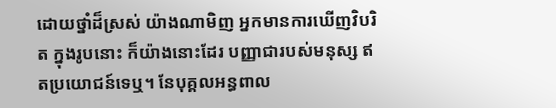ដោយថ្នាំដ៏ស្រស់ យ៉ាងណាមិញ អ្នកមានការឃើញវិបរិត ក្នុងរូបនោះ ក៏យ៉ាងនោះដែរ បញ្ញាជារបស់មនុស្ស ឥតប្រយោជន៍ទេឬ។ នែបុគ្គលអន្ធពាល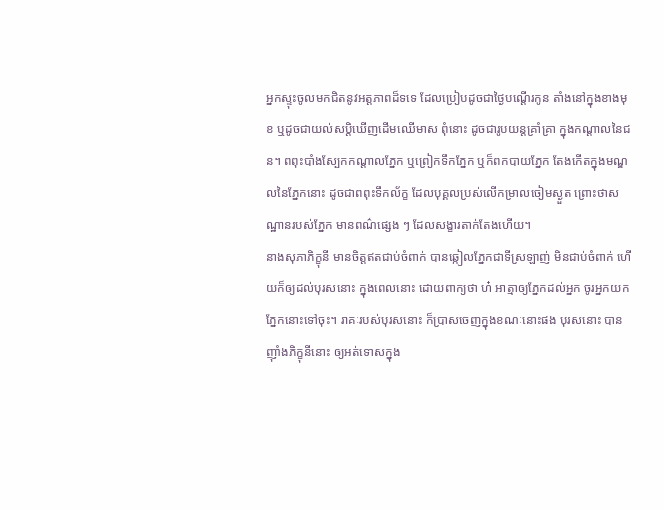អ្នកស្ទុះចូលមកជិតនូវអត្តភាពដ៏ទទេ ដែលប្រៀបដូចជាថ្ងៃបណ្ដើរកូន តាំងនៅក្នុងខាងមុខ ឬដូចជាយល់សប្ដិឃើញដើមឈើមាស ពុំនោះ ដូចជារូបយន្ដគ្រាំគ្រា ក្នុងកណ្ដាលនៃជន។ ពពុះបាំងស្បែកកណ្ដាលភ្នែក ឬព្រៀកទឹកភ្នែក ឬក៏ពកបាយភ្នែក តែងកើតក្នុងមណ្ឌលនៃភ្នែកនោះ ដូចជាពពុះទឹកល័ក្ខ ដែលបុគ្គលប្រស់លើកម្រាលចៀមស្ងួត ព្រោះថាសណ្ឋានរបស់ភ្នែក មានពណ៌ផ្សេង ៗ ដែលសង្ខារតាក់តែងហើយ។
នាងសុភាភិក្ខុនី មានចិត្តឥតជាប់ចំពាក់ បានឆ្កៀលភ្នែកជាទីស្រឡាញ់ មិនជាប់ចំពាក់ ហើយក៏ឲ្យដល់បុរសនោះ ក្នុងពេលនោះ ដោយពាក្យថា ហ៎ អាត្មាឲ្យភ្នែកដល់អ្នក ចូរអ្នកយកភ្នែកនោះទៅចុះ។ រាគៈរបស់បុរសនោះ ក៏ប្រាសចេញក្នុងខណៈនោះផង បុរសនោះ បានញ៉ាំងភិក្ខុនីនោះ ឲ្យអត់ទោសក្នុង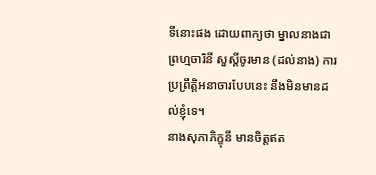ទីនោះផង ដោយពាក្យថា ម្នាលនាងជាព្រហ្មចារិនី សួស្ដីចូរមាន (ដល់នាង) ការប្រព្រឹត្តិអនាចារបែបនេះ នឹងមិនមានដល់ខ្ញុំទេ។
នាងសុភាភិក្ខុនី មានចិត្តឥត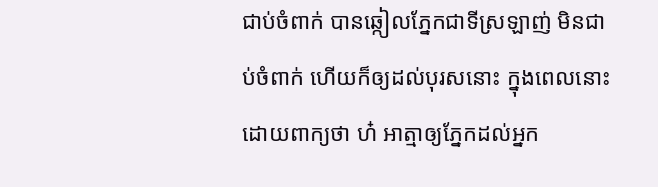ជាប់ចំពាក់ បានឆ្កៀលភ្នែកជាទីស្រឡាញ់ មិនជាប់ចំពាក់ ហើយក៏ឲ្យដល់បុរសនោះ ក្នុងពេលនោះ ដោយពាក្យថា ហ៎ អាត្មាឲ្យភ្នែកដល់អ្នក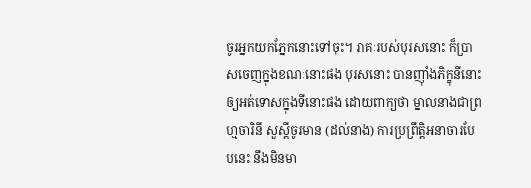ចូរអ្នកយកភ្នែកនោះទៅចុះ។ រាគៈរបស់បុរសនោះ ក៏ប្រាសចេញក្នុងខណៈនោះផង បុរសនោះ បានញ៉ាំងភិក្ខុនីនោះ ឲ្យអត់ទោសក្នុងទីនោះផង ដោយពាក្យថា ម្នាលនាងជាព្រហ្មចារិនី សួស្ដីចូរមាន (ដល់នាង) ការប្រព្រឹត្តិអនាចារបែបនេះ នឹងមិនមា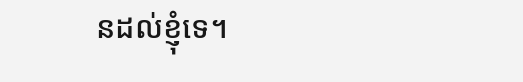នដល់ខ្ញុំទេ។